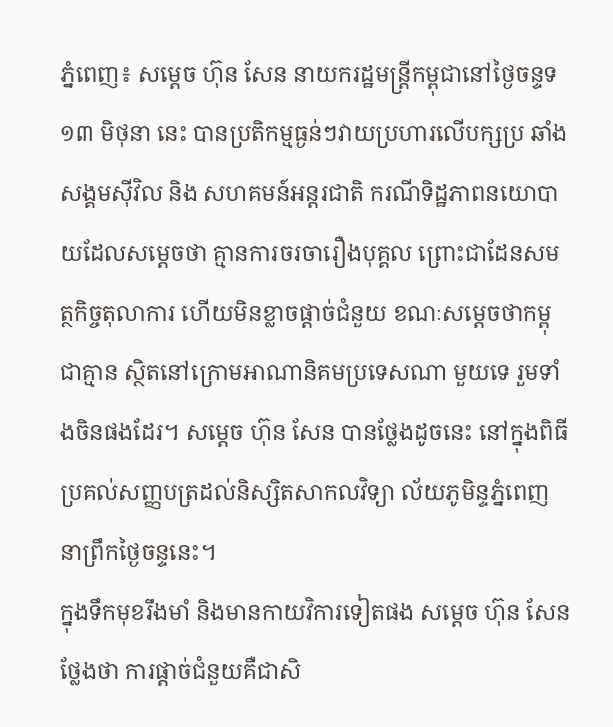ភ្នំពេញ៖ សម្ដេច ហ៊ុន សែន នាយករដ្ឋមន្ត្រីកម្ពុជានៅថ្ងៃចន្ទទ១៣ មិថុនា នេះ បានប្រតិកម្មធ្ងន់ៗវាយប្រហារលើបក្សប្រ ឆាំង សង្គមស៊ីវិល និង សហគមន៍អន្តរជាតិ ករណីទិដ្ឋភាពនយោបាយដែលសម្ដេចថា គ្មានការចរចារឿងបុគ្គល ព្រោះជាដែនសមត្ថកិច្ចតុលាការ ហើយមិនខ្លាចផ្ដាច់ជំនួយ ខណៈសម្ដេចថាកម្ពុជាគ្មាន ស្ថិតនៅក្រោមអាណានិគមប្រទេសណា មួយទេ រួមទាំងចិនផងដែរ។ សម្ដេច ហ៊ុន សែន បានថ្លែងដូចនេះ នៅក្នុងពិធីប្រគល់សញ្ញបត្រដល់និស្សិតសាកលវិទ្យា ល័យភូមិន្ទភ្នំពេញ នាព្រឹកថ្ងៃចន្ទនេះ។
ក្នុងទឹកមុខរឹងមាំ និងមានកាយវិការទៀតផង សម្ដេច ហ៊ុន សែន ថ្លែងថា ការផ្ដាច់ជំនួយគឺជាសិ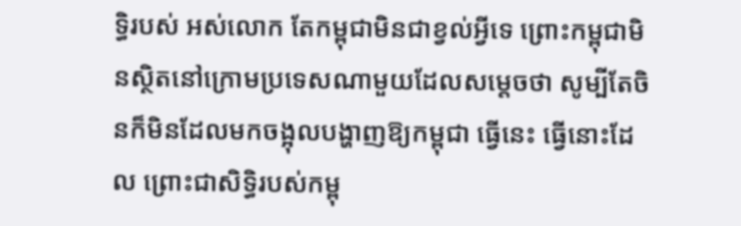ទ្ធិរបស់ អស់លោក តែកម្ពុជាមិនជាខ្វល់អ្វីទេ ព្រោះកម្ពុជាមិនស្ថិតនៅក្រោមប្រទេសណាមួយដែលសម្ដេចថា សូម្បីតែចិនក៏មិនដែលមកចង្អុលបង្ហាញឱ្យកម្ពុជា ធ្វើនេះ ធ្វើនោះដែល ព្រោះជាសិទ្ធិរបស់កម្ពុ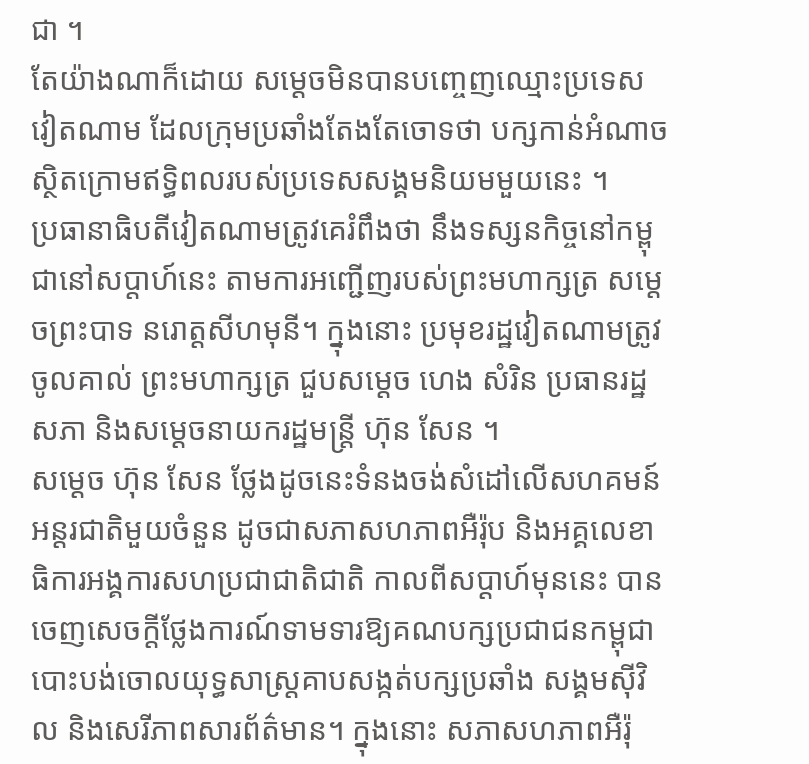ជា ។
តែយ៉ាងណាក៏ដោយ សម្ដេចមិនបានបញ្ចេញឈ្មោះប្រទេសវៀតណាម ដែលក្រុមប្រឆាំងតែងតែចោទថា បក្សកាន់អំណាចស្ថិតក្រោមឥទ្ធិពលរបស់ប្រទេសសង្គមនិយមមួយនេះ ។
ប្រធានាធិបតីវៀតណាមត្រូវគេរំពឹងថា នឹងទស្សនកិច្ចនៅកម្ពុជានៅសប្ដាហ៍នេះ តាមការអញ្ជើញរបស់ព្រះមហាក្សត្រ សម្ដេចព្រះបាទ នរោត្តសីហមុនី។ ក្នុងនោះ ប្រមុខរដ្ឋវៀតណាមត្រូវចូលគាល់ ព្រះមហាក្សត្រ ជួបសម្ដេច ហេង សំរិន ប្រធានរដ្ឋ សភា និងសម្ដេចនាយករដ្ឋមន្ត្រី ហ៊ុន សែន ។
សម្ដេច ហ៊ុន សែន ថ្លែងដូចនេះទំនងចង់សំដៅលើសហគមន៍អន្តរជាតិមួយចំនួន ដូចជាសភាសហភាពអឺរ៉ុប និងអគ្គលេខា ធិការអង្គការសហប្រជាជាតិជាតិ កាលពីសប្ដាហ៍មុននេះ បានចេញសេចក្ដីថ្លែងការណ៍ទាមទារឱ្យគណបក្សប្រជាជនកម្ពុជា បោះបង់ចោលយុទ្ធសាស្ត្រគាបសង្កត់បក្សប្រឆាំង សង្គមស៊ីវិល និងសេរីភាពសារព័ត៌មាន។ ក្នុងនោះ សភាសហភាពអឺរ៉ុ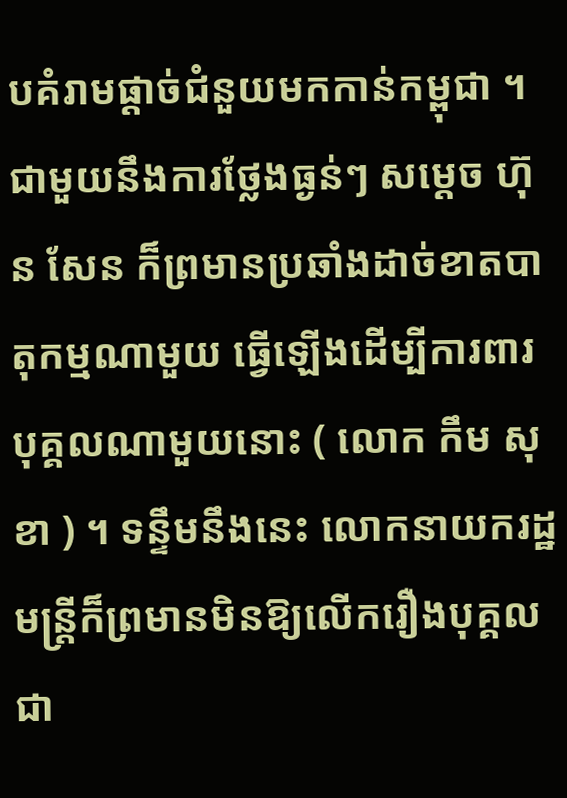បគំរាមផ្ដាច់ជំនួយមកកាន់កម្ពុជា ។
ជាមួយនឹងការថ្លែងធ្ងន់ៗ សម្ដេច ហ៊ុន សែន ក៏ព្រមានប្រឆាំងដាច់ខាតបាតុកម្មណាមួយ ធ្វើឡើងដើម្បីការពារបុគ្គលណាមួយនោះ ( លោក កឹម សុខា ) ។ ទន្ទឹមនឹងនេះ លោកនាយករដ្ឋមន្ត្រីក៏ព្រមានមិនឱ្យលើករឿងបុគ្គលជា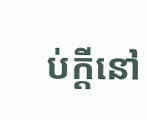ប់ក្ដីនៅ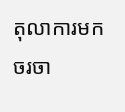តុលាការមកចរចា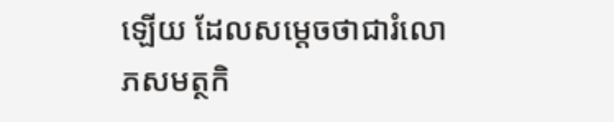ឡើយ ដែលសម្ដេចថាជារំលោភសមត្ថកិ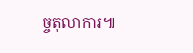ច្ចតុលាការ៕